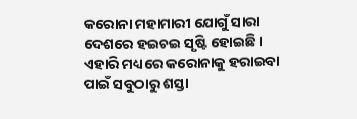କରୋନା ମହାମାରୀ ଯୋଗୁଁ ସାରା ଦେଶରେ ହଇଚଇ ସୃଷ୍ଟି ହୋଇଛି । ଏହାରି ମଧ୍ୟରେ କରୋନାକୁ ହରାଇବା ପାଇଁ ସବୁଠାରୁ ଶସ୍ତା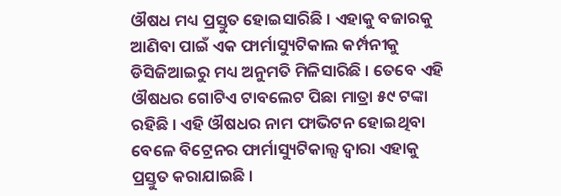ଔଷଧ ମଧ୍ୟ ପ୍ରସ୍ତୁତ ହୋଇସାରିଛି । ଏହାକୁ ବଜାରକୁ ଆଣିବା ପାଇଁ ଏକ ଫାର୍ମାସ୍ୟୁଟିକାଲ କର୍ମ୍ପନୀକୁ ଡିସିଜିଆଇରୁ ମଧ୍ୟ ଅନୁମତି ମିଳିସାରିଛି । ତେବେ ଏହି ଔଷଧର ଗୋଟିଏ ଟାବଲେଟ ପିଛା ମାତ୍ରା ୫୯ ଟଙ୍କା ରହିଛି । ଏହି ଔଷଧର ନାମ ଫାଭିଟନ ହୋଇଥିବା ବେଳେ ବିଟ୍ରେନର ଫାର୍ମାସ୍ୟୁଟିକାଲ୍ସ ଦ୍ୱାରା ଏହାକୁ ପ୍ରସ୍ତୁତ କରାଯାଇଛି ।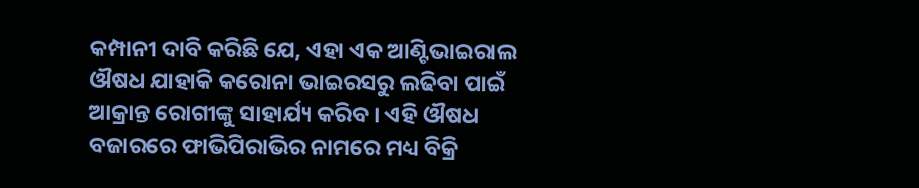କମ୍ପାନୀ ଦାବି କରିଛି ଯେ, ଏହା ଏକ ଆଣ୍ଟିଭାଇରାଲ ଔଷଧ ଯାହାକି କରୋନା ଭାଇରସରୁ ଲଢିବା ପାଇଁ ଆକ୍ରାନ୍ତ ରୋଗୀଙ୍କୁ ସାହାର୍ଯ୍ୟ କରିବ । ଏହି ଔଷଧ ବଜାରରେ ଫାଭିପିରାଭିର ନାମରେ ମଧ୍ୟ ବିକ୍ରି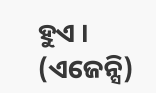ହୁଏ । (ଏଜେନ୍ସି)